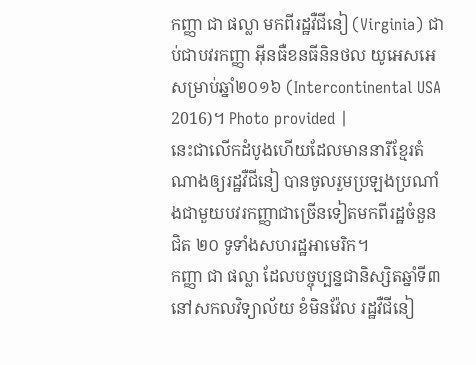កញ្ញា ជា ផល្លា មកពីរដ្ឋវឺជីនៀ (Virginia) ជាប់ជាបវរកញ្ញា អ៊ីនធឺខនធីនិនថល យូអេសអេ សម្រាប់ឆ្នាំ២០១៦ (Intercontinental USA 2016)។ Photo provided |
នេះជាលើកដំបូងហើយដែលមាននារីខ្មែរតំណាងឲ្យរដ្ឋវឺជីនៀ បានចូលរួមប្រឡងប្រណាំងជាមួយបវរកញ្ញាជាច្រើនទៀតមកពីរដ្ឋចំនួន ជិត ២០ ទូទាំងសហរដ្ឋអាមេរិក។
កញ្ញា ជា ផល្លា ដែលបច្ចុប្បន្នជានិស្សិតឆ្នាំទី៣ នៅសកលវិទ្យាល័យ ខំមិនវ៉ែល រដ្ឋវឺជីនៀ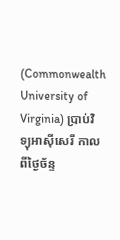(Commonwealth University of Virginia) ប្រាប់វិទ្យុអាស៊ីសេរី កាលពីថ្ងៃច័ន្ទ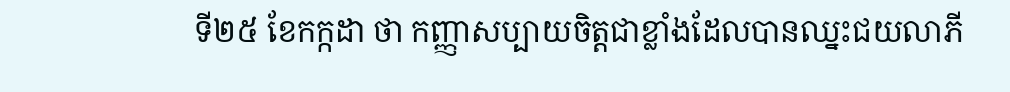ទី២៥ ខែកក្កដា ថា កញ្ញាសប្បាយចិត្តជាខ្លាំងដែលបានឈ្នះជយលាភី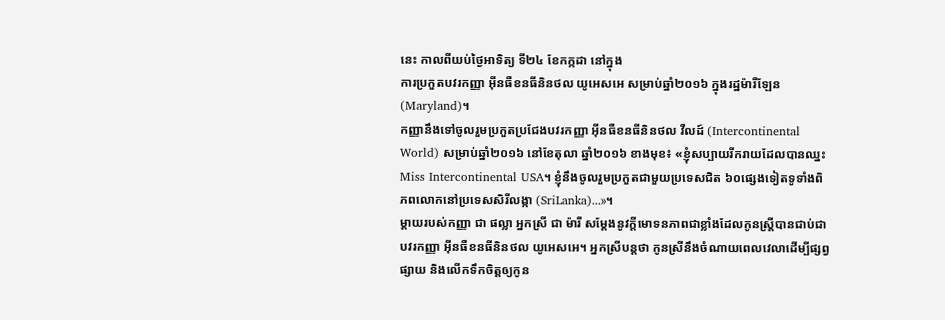នេះ កាលពីយប់ថ្ងៃអាទិត្យ ទី២៤ ខែកក្កដា នៅក្នុង
ការប្រកួតបវរកញ្ញា អ៊ីនធឺខនធីនិនថល យូអេសអេ សម្រាប់ឆ្នាំ២០១៦ ក្នុងរដ្ឋម៉ារីឡែន (Maryland)។
កញ្ញានឹងទៅចូលរួមប្រកួតប្រជែងបវរកញ្ញា អ៊ីនធឺខនធីនិនថល វឺលដ៍ (Intercontinental World) សម្រាប់ឆ្នាំ២០១៦ នៅខែតុលា ឆ្នាំ២០១៦ ខាងមុខ៖ «ខ្ញុំសប្បាយរីករាយដែលបានឈ្នះ Miss Intercontinental USA។ ខ្ញុំនឹងចូលរួមប្រកួតជាមួយប្រទេសជិត ៦០ផ្សេងទៀតទូទាំងពិភពលោកនៅប្រទេសសិរីលង្កា (SriLanka)...»។
ម្ដាយរបស់កញ្ញា ជា ផល្លា អ្នកស្រី ជា ម៉ារី សម្ដែងនូវក្ដីមោទនភាពជាខ្លាំងដែលកូនស្ត្រីបានជាប់ជាបវរកញ្ញា អ៊ីនធឺខនធីនិនថល យូអេសអេ។ អ្នកស្រីបន្តថា កូនស្រីនឹងចំណាយពេលវេលាដើម្បីផ្សព្វផ្សាយ និងលើកទឹកចិត្តឲ្យកូន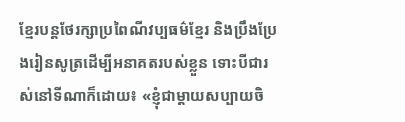ខ្មែរបន្តថែរក្សាប្រពៃណីវប្បធម៌ខ្មែរ និងប្រឹងប្រែងរៀនសូត្រដើម្បីអនាគតរបស់ខ្លួន ទោះបីជារស់នៅទីណាក៏ដោយ៖ «ខ្ញុំជាម្ដាយសប្បាយចិ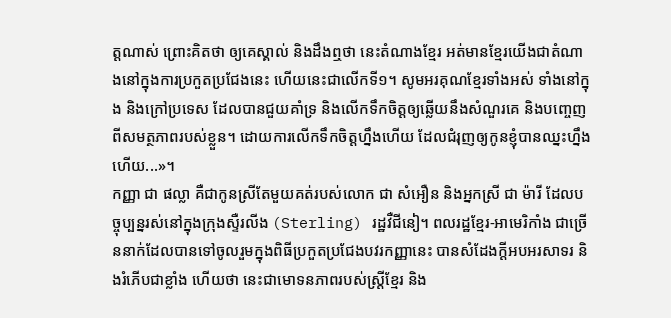ត្តណាស់ ព្រោះគិតថា ឲ្យគេស្គាល់ និងដឹងឮថា នេះតំណាងខ្មែរ អត់មានខ្មែរយើងជាតំណាងនៅក្នុងការប្រកួតប្រជែងនេះ ហើយនេះជាលើកទី១។ សូមអរគុណខ្មែរទាំងអស់ ទាំងនៅក្នុង និងក្រៅប្រទេស ដែលបានជួយគាំទ្រ និងលើកទឹកចិត្តឲ្យឆ្លើយនឹងសំណួរគេ និងបញ្ចេញពីសមត្ថភាពរបស់ខ្លួន។ ដោយការលើកទឹកចិត្តហ្នឹងហើយ ដែលជំរុញឲ្យកូនខ្ញុំបានឈ្នះហ្នឹងហើយ...»។
កញ្ញា ជា ផល្លា គឺជាកូនស្រីតែមួយគត់របស់លោក ជា សំអឿន និងអ្នកស្រី ជា ម៉ារី ដែលបច្ចុប្បន្នរស់នៅក្នុងក្រុងស្ទឺរលីង (Sterling) រដ្ឋវឺជីនៀ។ ពលរដ្ឋខ្មែរ-អាមេរិកាំង ជាច្រើននាក់ដែលបានទៅចូលរួមក្នុងពិធីប្រកួតប្រជែងបវរកញ្ញានេះ បានសំដែងក្ដីអបអរសាទរ និងរំភើបជាខ្លាំង ហើយថា នេះជាមោទនភាពរបស់ស្ត្រីខ្មែរ និង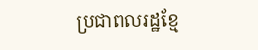ប្រជាពលរដ្ឋខ្មែ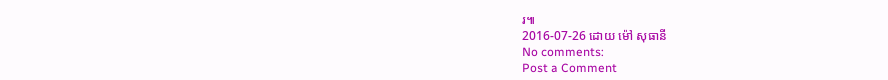រ៕
2016-07-26 ដោយ ម៉ៅ សុធានី
No comments:
Post a Comment